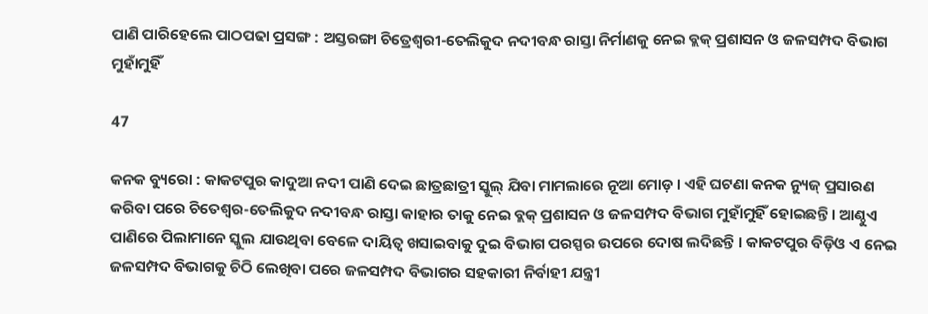ପାଣି ପାରିହେଲେ ପାଠପଢା ପ୍ରସଙ୍ଗ : ଅସ୍ତରଙ୍ଗା ଚିତ୍ରେଶ୍ୱରୀ-ତେଲିକୁଦ ନଦୀବନ୍ଧ ରାସ୍ତା ନିର୍ମାଣକୁ ନେଇ ବ୍ଲକ୍ ପ୍ରଶାସନ ଓ ଜଳସମ୍ପଦ ବିଭାଗ ମୁହାଁମୁହିଁ

47

କନକ ବ୍ୟୁରୋ : କାକଟପୁର କାଦୁଆ ନଦୀ ପାଣି ଦେଇ ଛାତ୍ରଛାତ୍ରୀ ସ୍କୁଲ୍ ଯିବା ମାମଲାରେ ନୂଆ ମୋଡ଼ । ଏହି ଘଟଣା କନକ ନ୍ୟୁଜ୍ ପ୍ରସାରଣ କରିବା ପରେ ଚିତେଶ୍ୱର-ତେଲିକୁଦ ନଦୀବନ୍ଧ ରାସ୍ତା କାହାର ତାକୁ ନେଇ ବ୍ଲକ୍ ପ୍ରଶାସନ ଓ ଜଳସମ୍ପଦ ବିଭାଗ ମୁହାଁମୁହିଁ ହୋଇଛନ୍ତି । ଆଣ୍ଠୁଏ ପାଣିରେ ପିଲାମାନେ ସ୍କୁଲ ଯାଉଥିବା ବେଳେ ଦାୟିତ୍ୱ ଖସାଇବାକୁ ଦୁଇ ବିଭାଗ ପରସ୍ପର ଉପରେ ଦୋଷ ଲଦିଛନ୍ତି । କାକଟପୁର ବିଡ଼ିଓ ଏ ନେଇ ଜଳସମ୍ପଦ ବିଭାଗକୁ ଚିଠି ଲେଖିବା ପରେ ଜଳସମ୍ପଦ ବିଭାଗର ସହକାରୀ ନିର୍ବାହୀ ଯନ୍ତ୍ରୀ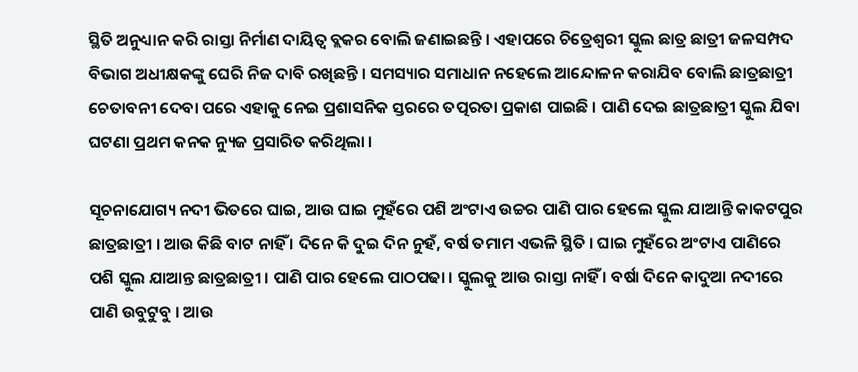ସ୍ଥିତି ଅନୁଧ୍ୟାନ କରି ରାସ୍ତା ନିର୍ମାଣ ଦାୟିତ୍ୱ ବ୍ଲକର ବୋଲି ଜଣାଇଛନ୍ତି । ଏହାପରେ ଚିତ୍ରେଶ୍ୱରୀ ସ୍କୁଲ ଛାତ୍ର ଛାତ୍ରୀ ଜଳସମ୍ପଦ ବିଭାଗ ଅଧୀକ୍ଷକଙ୍କୁ ଘେରି ନିଜ ଦାବି ରଖିଛନ୍ତି । ସମସ୍ୟାର ସମାଧାନ ନହେଲେ ଆନ୍ଦୋଳନ କରାଯିବ ବୋଲି ଛାତ୍ରଛାତ୍ରୀ ଚେତାବନୀ ଦେବା ପରେ ଏହାକୁ ନେଇ ପ୍ରଶାସନିକ ସ୍ତରରେ ତତ୍ପରତା ପ୍ରକାଶ ପାଇଛି । ପାଣି ଦେଇ ଛାତ୍ରଛାତ୍ରୀ ସ୍କୁଲ ଯିବା ଘଟଣା ପ୍ରଥମ କନକ ନ୍ୟୁଜ ପ୍ରସାରିତ କରିଥିଲା ।

ସୂଚନାଯୋଗ୍ୟ ନଦୀ ଭିତରେ ଘାଇ, ଆଉ ଘାଇ ମୁହଁରେ ପଶି ଅଂଟାଏ ଉଚ୍ଚର ପାଣି ପାର ହେଲେ ସ୍କୁଲ ଯାଆନ୍ତି କାକଟପୁର ଛାତ୍ରଛାତ୍ରୀ । ଆଉ କିଛି ବାଟ ନାହିଁ । ଦିନେ କି ଦୁଇ ଦିନ ନୁହଁ, ବର୍ଷ ତମାମ ଏଭଳି ସ୍ଥିତି । ଘାଇ ମୁହଁରେ ଅଂଟାଏ ପାଣିରେ ପଶି ସ୍କୁଲ ଯାଆନ୍ତ ଛାତ୍ରଛାତ୍ରୀ । ପାଣି ପାର ହେଲେ ପାଠପଢା । ସ୍କୁଲକୁ ଆଉ ରାସ୍ତା ନାହିଁ । ବର୍ଷା ଦିନେ କାଦୁଆ ନଦୀରେ ପାଣି ଉବୁଟୁବୁ । ଆଉ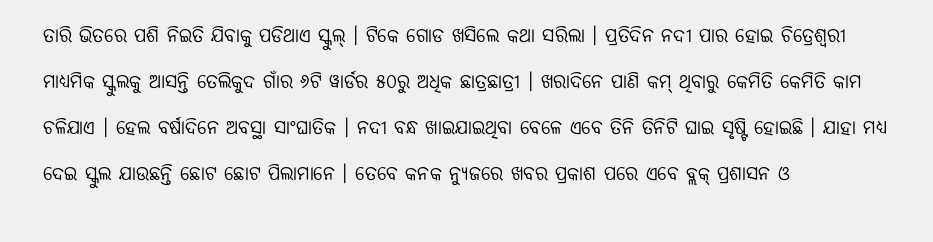ତାରି ଭିତରେ ପଶି ନିଇତି ଯିବାକୁ ପଡିଥାଏ ସ୍କୁଲ୍ । ଟିକେ ଗୋଡ ଖସିଲେ କଥା ସରିଲା । ପ୍ରତିଦିନ ନଦୀ ପାର ହୋଇ ଚିତ୍ରେଶ୍ୱରୀ ମାଧ୍ୟମିକ ସ୍କୁଲକୁ ଆସନ୍ତି ତେଲିକୁଦ ଗାଁର ୬ଟି ୱାର୍ଡର ୫୦ରୁ ଅଧିକ ଛାତ୍ରଛାତ୍ରୀ । ଖରାଦିନେ ପାଣି କମ୍ ଥିବାରୁ କେମିତି କେମିତି କାମ ଚଳିଯାଏ । ହେଲ ବର୍ଷାଦିନେ ଅବସ୍ଥା ସାଂଘାତିକ । ନଦୀ ବନ୍ଧ ଖାଇଯାଇଥିବା ବେଳେ ଏବେ ତିନି ତିନିଟି ଘାଇ ସୃଷ୍ଟି ହୋଇଛି । ଯାହା ମଧ୍ୟ ଦେଇ ସ୍କୁଲ ଯାଉଛନ୍ତି ଛୋଟ ଛୋଟ ପିଲାମାନେ । ତେବେ କନକ ନ୍ୟୁଜରେ ଖବର ପ୍ରକାଶ ପରେ ଏବେ ବ୍ଲକ୍ ପ୍ରଶାସନ ଓ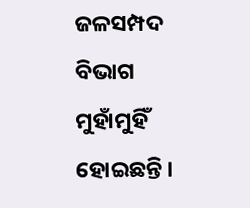ଜଳସମ୍ପଦ ବିଭାଗ ମୁହାଁମୁହିଁ ହୋଇଛନ୍ତି ।